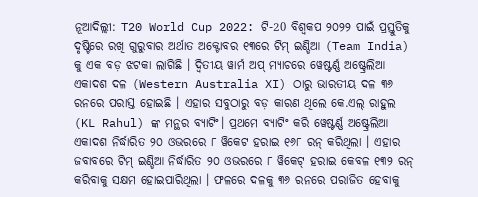ନୂଆଦିଲ୍ଲୀ: T20 World Cup 2022: ଟି-20 ବିଶ୍ୱକପ ୨୦୨୨ ପାଇଁ ପ୍ରସ୍ତୁତିକୁ ଦୃଷ୍ଟିରେ ରଖି ଗୁରୁବାର ଅର୍ଥାତ ଅକ୍ଟୋବର ୧୩ରେ ଟିମ୍ ଇଣ୍ଡିଆ (Team India) କୁ ଏକ ବଡ଼ ଝଟକା ଲାଗିଛି । ଦ୍ୱିତୀୟ ୱାର୍ମ ଅପ୍ ମ୍ୟାଚରେ ୱେଷ୍ଟର୍ଣ୍ଣ ଅଷ୍ଟ୍ରେଲିଆ ଏକାଦଶ ଦଳ (Western Australia XI) ଠାରୁ ଭାରତୀୟ ଦଳ ୩୬ ରନରେ ପରାସ୍ତ ହୋଇଛି । ଏହାର ସବୁଠାରୁ ବଡ଼ କାରଣ ଥିଲେ କେ.ଏଲ୍ ରାହୁଲ (KL Rahul) ଙ୍କ ମନ୍ଥର ବ୍ୟାଟିଂ। ପ୍ରଥମେ ବ୍ୟାଟିଂ କରି ୱେଷ୍ଟର୍ଣ୍ଣ ଅଷ୍ଟ୍ରେଲିଆ ଏକାଦଶ ନିର୍ଦ୍ଧାରିତ ୨୦ ଓଭରରେ ୮ ୱିକେଟ ହରାଇ ୧୬୮ ରନ୍ କରିଥିଲା । ଏହାର ଜବାବରେ ଟିମ୍ ଇଣ୍ଡିଆ ନିର୍ଦ୍ଧାରିତ ୨୦ ଓଭରରେ ୮ ୱିକେଟ୍ ହରାଇ କେବଳ ୧୩୨ ରନ୍ କରିବାକୁ ସକ୍ଷମ ହୋଇପାରିଥିଲା । ଫଳରେ ଦଳକୁ ୩୬ ରନରେ ପରାଜିତ ହେବାକୁ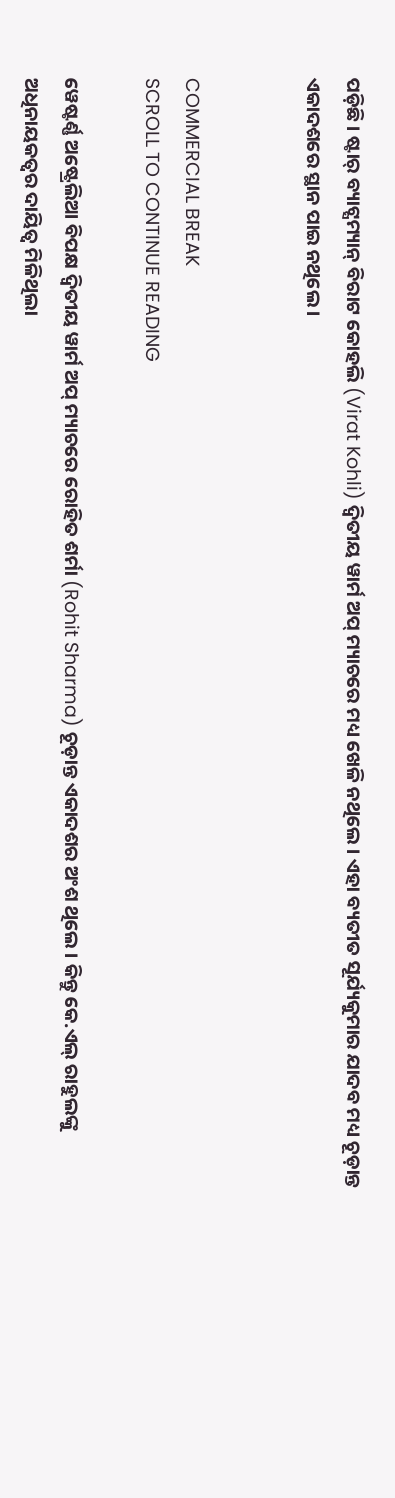ପଡ଼ିଛି । ଷ୍ଟାର୍ ବ୍ୟାଟ୍ସମ୍ୟାନ୍ ବିରାଟ କୋହଲି (Virat Kohli) ଦ୍ୱିତୀୟ ୱାର୍ମ ଅପ୍ ମ୍ୟାଚରେ ମଧ୍ୟ ଖେଳି ନଥିଲେ । ଏହା ବ୍ୟତୀତ ସୂର୍ଯ୍ୟକୁମାର ଯାଦବ ମଧ୍ୟ ଚୂଡ଼ାନ୍ତ ଏକାଦଶରେ ସ୍ଥାନ ପାଇ ନଥିଲେ ।


COMMERCIAL BREAK
SCROLL TO CONTINUE READING

ୱେଷ୍ଟର୍ଣ୍ଣ ଅଷ୍ଟ୍ରେଲିଆ ବିପକ୍ଷ ଦ୍ୱିତୀୟ ୱାର୍ମ ଅପ୍ ମ୍ୟାଚରେ ରୋହିତ ଶର୍ମା (Rohit Sharma) ଚୂଡ଼ାନ୍ତ ଏକାଦଶର ଅଂଶ ଥିଲେ । କିନ୍ତୁ କେ.ଏଲ୍ ରାହୁଲଙ୍କୁ ଅଧିନାୟକତ୍ୱର ଦାୟିତ୍ୱ ମିଳିଥିଲା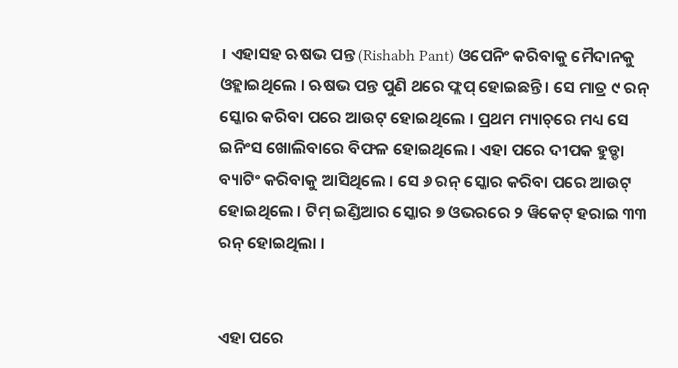। ଏହାସହ ଋଷଭ ପନ୍ତ (Rishabh Pant) ଓପେନିଂ କରିବାକୁ ମୈଦାନକୁ ଓହ୍ଲାଇଥିଲେ । ଋଷଭ ପନ୍ତ ପୁଣି ଥରେ ଫ୍ଲପ୍ ହୋଇଛନ୍ତି । ସେ ମାତ୍ର ୯ ରନ୍ ସ୍କୋର କରିବା ପରେ ଆଉଟ୍ ହୋଇଥିଲେ । ପ୍ରଥମ ମ୍ୟାଚ୍‌ରେ ମଧ୍ୟ ସେ ଇନିଂସ ଖୋଲିବାରେ ବିଫଳ ହୋଇଥିଲେ । ଏହା ପରେ ଦୀପକ ହୁଡ୍ଡା ବ୍ୟାଟିଂ କରିବାକୁ ଆସିଥିଲେ । ସେ ୬ ରନ୍ ସ୍କୋର କରିବା ପରେ ଆଉଟ୍ ହୋଇଥିଲେ । ଟିମ୍ ଇଣ୍ଡିଆର ସ୍କୋର ୭ ଓଭରରେ ୨ ୱିକେଟ୍ ହରାଇ ୩୩ ରନ୍ ହୋଇଥିଲା ।


ଏହା ପରେ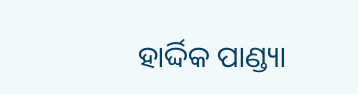ହାର୍ଦ୍ଦିକ ପାଣ୍ଡ୍ୟା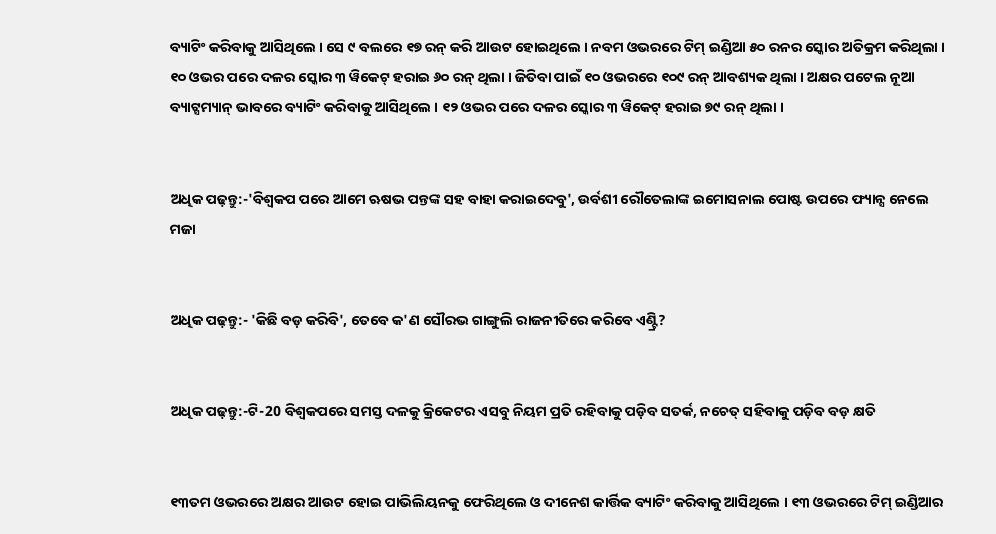ବ୍ୟାଟିଂ କରିବାକୁ ଆସିଥିଲେ । ସେ ୯ ବଲରେ ୧୭ ରନ୍ କରି ଆଉଟ ହୋଇଥିଲେ । ନବମ ଓଭରରେ ଟିମ୍ ଇଣ୍ଡିଆ ୫୦ ରନର ସ୍କୋର ଅତିକ୍ରମ କରିଥିଲା । ୧୦ ଓଭର ପରେ ଦଳର ସ୍କୋର ୩ ୱିକେଟ୍ ହରାଇ ୬୦ ରନ୍ ଥିଲା । ଜିତିବା ପାଇଁ ୧୦ ଓଭରରେ ୧୦୯ ରନ୍ ଆବଶ୍ୟକ ଥିଲା । ଅକ୍ଷର ପଟେଲ ନୂଆ ବ୍ୟାଟ୍ସମ୍ୟାନ୍ ଭାବରେ ବ୍ୟାଟିଂ କରିବାକୁ ଆସିଥିଲେ । ୧୨ ଓଭର ପରେ ଦଳର ସ୍କୋର ୩ ୱିକେଟ୍ ହରାଇ ୭୯ ରନ୍ ଥିଲା ।


ଅଧିକ ପଢ଼ନ୍ତୁ:-'ବିଶ୍ୱକପ ପରେ ଆମେ ଋଷଭ ପନ୍ତଙ୍କ ସହ ବାହା କରାଇଦେବୁ', ଉର୍ବଶୀ ରୌତେଲାଙ୍କ ଇମୋସନାଲ ପୋଷ୍ଟ ଉପରେ ଫ୍ୟାନ୍ସ ନେଲେ ମଜା


ଅଧିକ ପଢ଼ନ୍ତୁ:- 'କିଛି ବଡ଼ କରିବି', ତେବେ କ'ଣ ସୌରଭ ଗାଙ୍ଗୁଲି ରାଜନୀତିରେ କରିବେ ଏଣ୍ଟ୍ରି?


ଅଧିକ ପଢ଼ନ୍ତୁ:-ଟି-20 ବିଶ୍ୱକପରେ ସମସ୍ତ ଦଳକୁ କ୍ରିକେଟର ଏସବୁ ନିୟମ ପ୍ରତି ରହିବାକୁ ପଡ଼ିବ ସତର୍କ, ନଚେତ୍ ସହିବାକୁ ପଡ଼ିବ ବଡ଼ କ୍ଷତି


୧୩ତମ ଓଭରରେ ଅକ୍ଷର ଆଉଟ ହୋଇ ପାଭିଲିୟନକୁ ଫେରିଥିଲେ ଓ ଦୀନେଶ କାର୍ତ୍ତିକ ବ୍ୟାଟିଂ କରିବାକୁ ଆସିଥିଲେ । ୧୩ ଓଭରରେ ଟିମ୍ ଇଣ୍ଡିଆର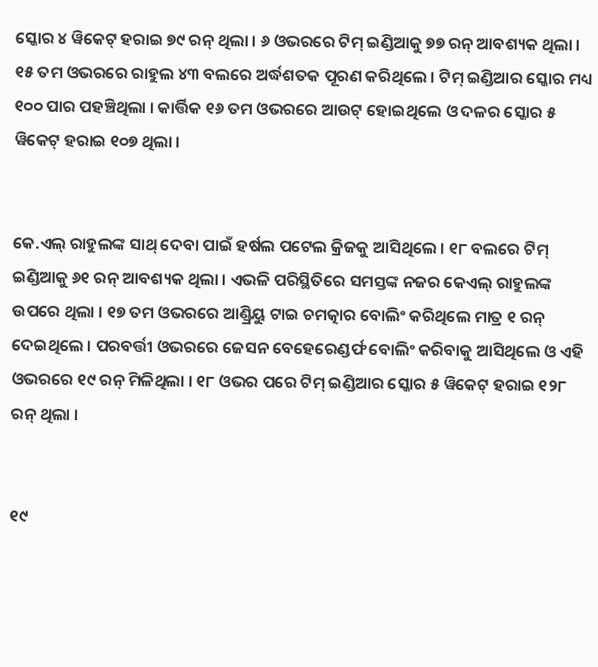ସ୍କୋର ୪ ୱିକେଟ୍ ହରାଇ ୭୯ ରନ୍ ଥିଲା । ୬ ଓଭରରେ ଟିମ୍ ଇଣ୍ଡିଆକୁ ୭୭ ରନ୍ ଆବଶ୍ୟକ ଥିଲା । ୧୫ ତମ ଓଭରରେ ରାହୁଲ ୪୩ ବଲରେ ଅର୍ଦ୍ଧଶତକ ପୂରଣ କରିଥିଲେ । ଟିମ୍ ଇଣ୍ଡିଆର ସ୍କୋର ମଧ୍ୟ ୧୦୦ ପାର ପହଞ୍ଚିଥିଲା । କାର୍ତ୍ତିକ ୧୬ ତମ ଓଭରରେ ଆଉଟ୍ ହୋଇଥିଲେ ଓ ଦଳର ସ୍କୋର ୫ ୱିକେଟ୍ ହରାଇ ୧୦୭ ଥିଲା ।


କେ.ଏଲ୍ ରାହୁଲଙ୍କ ସାଥ୍ ଦେବା ପାଇଁ ହର୍ଷଲ ପଟେଲ କ୍ରିଜକୁ ଆସିଥିଲେ । ୧୮ ବଲରେ ଟିମ୍ ଇଣ୍ଡିଆକୁ ୬୧ ରନ୍ ଆବଶ୍ୟକ ଥିଲା । ଏଭଳି ପରିସ୍ଥିତିରେ ସମସ୍ତଙ୍କ ନଜର କେଏଲ୍ ରାହୁଲଙ୍କ ଉପରେ ଥିଲା । ୧୭ ତମ ଓଭରରେ ଆଣ୍ଡ୍ରିୟୁ ଟାଇ ଚମତ୍କାର ବୋଲିଂ କରିଥିଲେ ମାତ୍ର ୧ ରନ୍ ଦେଇଥିଲେ । ପରବର୍ତ୍ତୀ ଓଭରରେ ଜେସନ ବେହେରେଣ୍ଡର୍ଫ ବୋଲିଂ କରିବାକୁ ଆସିଥିଲେ ଓ ଏହି ଓଭରରେ ୧୯ ରନ୍ ମିଳିଥିଲା । ୧୮ ଓଭର ପରେ ଟିମ୍ ଇଣ୍ଡିଆର ସ୍କୋର ୫ ୱିକେଟ୍ ହରାଇ ୧୨୮ ରନ୍ ଥିଲା ।


୧୯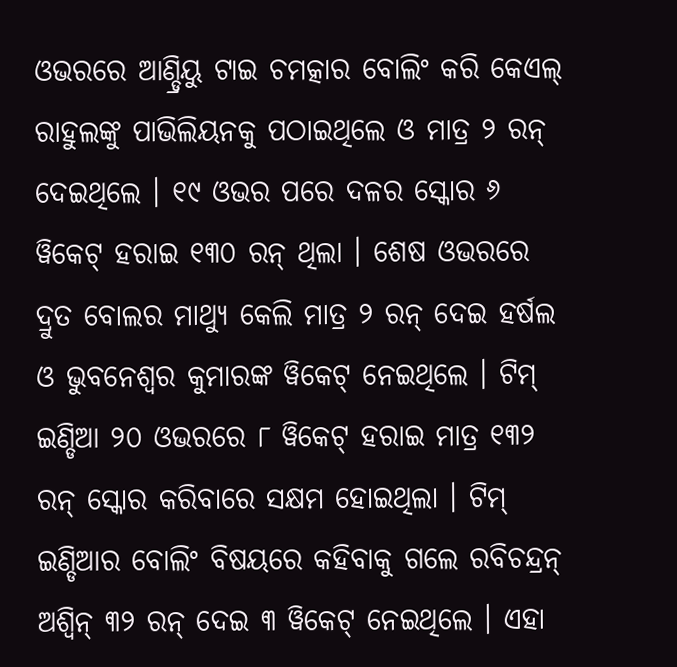ଓଭରରେ ଆଣ୍ଡ୍ରିୟୁ ଟାଇ ଚମତ୍କାର ବୋଲିଂ କରି କେଏଲ୍ ରାହୁଲଙ୍କୁ ପାଭିଲିୟନକୁ ପଠାଇଥିଲେ ଓ ମାତ୍ର ୨ ରନ୍ ଦେଇଥିଲେ । ୧୯ ଓଭର ପରେ ଦଳର ସ୍କୋର ୬ ୱିକେଟ୍ ହରାଇ ୧୩୦ ରନ୍ ଥିଲା । ଶେଷ ଓଭରରେ ଦ୍ରୁତ ବୋଲର ମାଥ୍ୟୁ କେଲି ମାତ୍ର ୨ ରନ୍ ଦେଇ ହର୍ଷଲ ଓ ଭୁବନେଶ୍ୱର କୁମାରଙ୍କ ୱିକେଟ୍ ନେଇଥିଲେ । ଟିମ୍ ଇଣ୍ଡିଆ ୨୦ ଓଭରରେ ୮ ୱିକେଟ୍ ହରାଇ ମାତ୍ର ୧୩୨ ରନ୍ ସ୍କୋର କରିବାରେ ସକ୍ଷମ ହୋଇଥିଲା । ଟିମ୍ ଇଣ୍ଡିଆର ବୋଲିଂ ବିଷୟରେ କହିବାକୁ ଗଲେ ରବିଚନ୍ଦ୍ରନ୍ ଅଶ୍ୱିନ୍ ୩୨ ରନ୍ ଦେଇ ୩ ୱିକେଟ୍ ନେଇଥିଲେ । ଏହା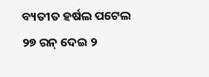ବ୍ୟତୀତ ହର୍ଷଲ ପଟେଲ ୨୭ ରନ୍ ଦେଇ ୨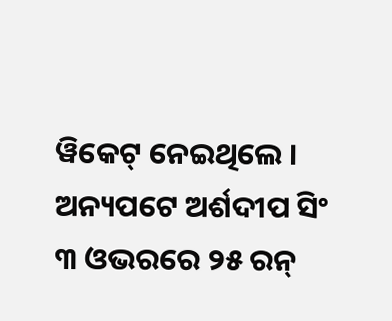ୱିକେଟ୍ ନେଇଥିଲେ । ଅନ୍ୟପଟେ ଅର୍ଶଦୀପ ସିଂ ୩ ଓଭରରେ ୨୫ ରନ୍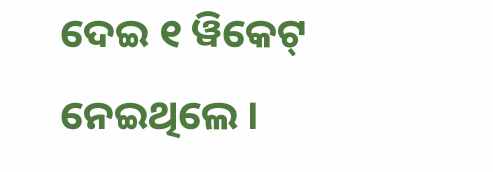ଦେଇ ୧ ୱିକେଟ୍ ନେଇଥିଲେ ।